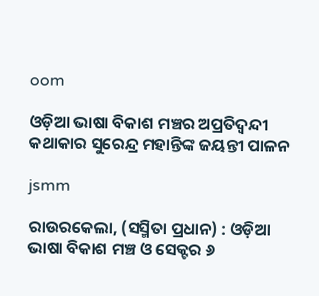oom

ଓଡ଼ିଆ ଭାଷା ବିକାଶ ମଞ୍ଚର ଅପ୍ରତିଦ୍ଵନ୍ଦୀ କଥାକାର ସୁରେନ୍ଦ୍ର ମହାନ୍ତିଙ୍କ ଜୟନ୍ତୀ ପାଳନ

jsmm

ରାଉରକେଲା, (ସସ୍ମିତା ପ୍ରଧାନ) : ଓଡ଼ିଆ ଭାଷା ବିକାଶ ମଞ୍ଚ ଓ ସେକ୍ଟର ୬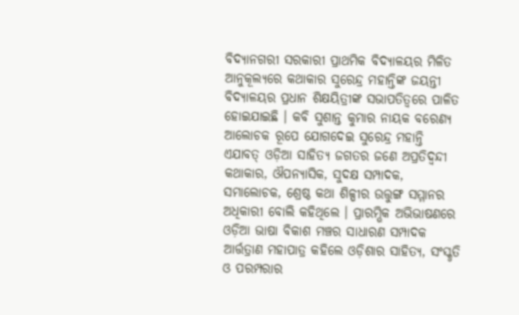ବିଦ୍ୟାନଗରୀ ସରକାରୀ ପ୍ରାଥମିକ ବିଦ୍ୟାଳୟର ମିଳିତ ଆନୁକୂଲ୍ୟରେ କଥାକାର ସୁରେନ୍ଦ୍ର ମହାନ୍ତିଙ୍କ ଜୟନ୍ତୀ ବିଦ୍ୟାଳୟର ପ୍ରଧାନ ଶିକ୍ଷୟିତ୍ରୀଙ୍କ ସଭାପତିତ୍ୱରେ ପାଳିତ ହୋଇଯାଇଛି । କବି ସୁଶାନ୍ତ କୁମାର ନାୟକ ବରେଣ୍ୟ ଆଲୋଚକ ରୂପେ ଯୋଗଦେଇ ସୁରେନ୍ଦ୍ର ମହାନ୍ତି ଏଯାବତ୍ ଓଡ଼ିଆ ସାହିତ୍ୟ ଜଗତର ଜଣେ ଅପ୍ରତିଦ୍ଵନ୍ଦୀ କଥାକାର, ଔପନ୍ୟାସିକ, ସୁଦକ୍ଷ ସମ୍ପାଦକ, ସମାଲୋଚକ, ଶ୍ରେଷ୍ଠ କଥା ଶିଳ୍ପୀର ଉତ୍ତୁଙ୍ଗ ସମ୍ମାନର ଅଧିକାରୀ ବୋଲି କହିଥିଲେ । ପ୍ରାରମ୍ଭିକ ଅଭିଭାଷଣରେ ଓଡ଼ିଆ ଭାଷା ବିକାଶ ମଞ୍ଚର ସାଧାରଣ ସମ୍ପାଦକ ଆର୍ତ୍ତତ୍ରାଣ ମହାପାତ୍ର କହିଲେ ଓଡ଼ିଶାର ସାହିତ୍ୟ, ସଂସ୍କୃତି ଓ ପରମ୍ପରାର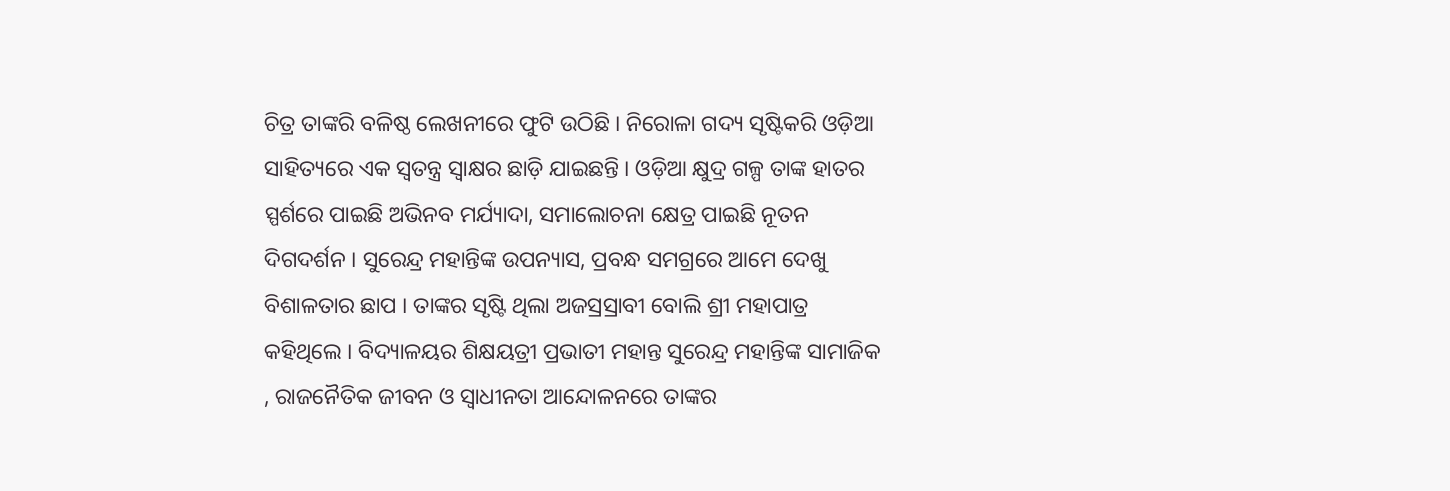ଚିତ୍ର ତାଙ୍କରି ବଳିଷ୍ଠ ଲେଖନୀରେ ଫୁଟି ଉଠିଛି । ନିରୋଳା ଗଦ୍ୟ ସୃଷ୍ଟିକରି ଓଡ଼ିଆ ସାହିତ୍ୟରେ ଏକ ସ୍ୱତନ୍ତ୍ର ସ୍ୱାକ୍ଷର ଛାଡ଼ି ଯାଇଛନ୍ତି । ଓଡ଼ିଆ କ୍ଷୁଦ୍ର ଗଳ୍ପ ତାଙ୍କ ହାତର ସ୍ପର୍ଶରେ ପାଇଛି ଅଭିନବ ମର୍ଯ୍ୟାଦା, ସମାଲୋଚନା କ୍ଷେତ୍ର ପାଇଛି ନୂତନ ଦିଗଦର୍ଶନ । ସୁରେନ୍ଦ୍ର ମହାନ୍ତିଙ୍କ ଉପନ୍ୟାସ, ପ୍ରବନ୍ଧ ସମଗ୍ରରେ ଆମେ ଦେଖୁ ବିଶାଳତାର ଛାପ । ତାଙ୍କର ସୃଷ୍ଟି ଥିଲା ଅଜସ୍ରସ୍ରାବୀ ବୋଲି ଶ୍ରୀ ମହାପାତ୍ର କହିଥିଲେ । ବିଦ୍ୟାଳୟର ଶିକ୍ଷୟତ୍ରୀ ପ୍ରଭାତୀ ମହାନ୍ତ ସୁରେନ୍ଦ୍ର ମହାନ୍ତିଙ୍କ ସାମାଜିକ , ରାଜନୈତିକ ଜୀବନ ଓ ସ୍ୱାଧୀନତା ଆନ୍ଦୋଳନରେ ତାଙ୍କର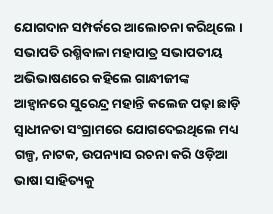ଯୋଗଦାନ ସମ୍ପର୍କରେ ଆଲୋଚନା କରିଥିଲେ । ସଭାପତି ରଶ୍ମିବାଳା ମହାପାତ୍ର ସଭାପତୀୟ ଅଭିଭାଷଣରେ କହିଲେ ଗାନ୍ଧୀଜୀଙ୍କ ଆହ୍ବାନରେ ସୁରେନ୍ଦ୍ର ମହାନ୍ତି କଲେଜ ପଢ଼ା ଛାଡ଼ି ସ୍ଵାଧୀନତା ସଂଗ୍ରାମରେ ଯୋଗଦେଇଥିଲେ ମଧ୍ୟ ଗଳ୍ପ, ନାଟକ, ଉପନ୍ୟାସ ରଚନା କରି ଓଡ଼ିଆ ଭାଷା ସାହିତ୍ୟକୁ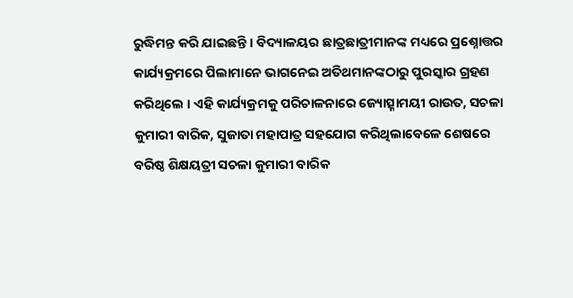ରୁଦ୍ଧିମନ୍ତ କରି ଯାଇଛନ୍ତି । ବିଦ୍ୟାଳୟର ଛାତ୍ରଛାତ୍ରୀମାନଙ୍କ ମଧ୍ୟରେ ପ୍ରଶ୍ନୋତ୍ତର କାର୍ଯ୍ୟକ୍ରମରେ ପିଲାମାନେ ଭାଗନେଇ ଅତିଥମାନଙ୍କଠାରୁ ପୁରସ୍କାର ଗ୍ରହଣ କରିଥିଲେ । ଏହି କାର୍ଯ୍ୟକ୍ରମକୁ ପରିଚାଳନାରେ ଜ୍ୟୋତ୍ସ୍ନାମୟୀ ରାଉତ, ସଚଳା କୁମାରୀ ବାରିକ, ସୁଜାତା ମହାପାତ୍ର ସହଯୋଗ କରିଥିଲାବେଳେ ଶେଷରେ ବରିଷ୍ଠ ଶିକ୍ଷୟତ୍ରୀ ସଚଳା କୁମାରୀ ବାରିକ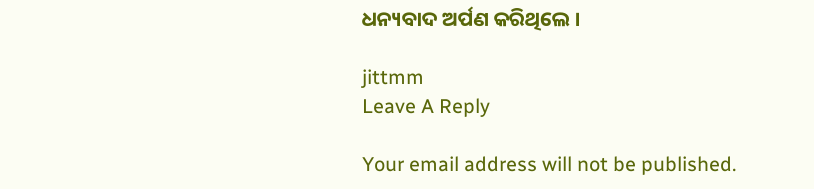ଧନ୍ୟବାଦ ଅର୍ପଣ କରିଥିଲେ ।

jittmm
Leave A Reply

Your email address will not be published.